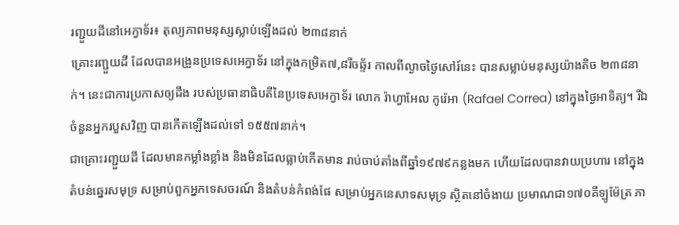រញ្ជួយដីនៅអេក្វាទ័រ៖ តុល្យភាពមនុស្សស្លាប់ឡើងដល់ ២៣៨នាក់
គ្រោះរញ្ជួយដី ដែលបានអង្រួនប្រទេសអេក្វាទ័រ នៅក្នុងកម្រិត៧,៨រីចឆ្ទ័រ កាលពីល្ងាចថ្ងៃសៅរ៍នេះ បានសម្លាប់មនុស្សយ៉ាងតិច ២៣៨នាក់។ នេះជាការប្រកាសឲ្យដឹង របស់ប្រធានាធិបតីនៃប្រទេសអេក្វាទ័រ លោក រ៉ាហ្វាអែល កូរ៉េអា (Rafael Correa) នៅក្នុងថ្ងៃអាទិត្យ។ រីឯចំនួនអ្នករបួសវិញ បានកើតឡើងដល់ទៅ ១៥៥៧នាក់។
ជាគ្រោះរញ្ជួយដី ដែលមានកម្លាំងខ្លាំង និងមិនដែលធ្លាប់កើតមាន រាប់ចាប់តាំងពីឆ្នាំ១៩៧៩កន្លងមក ហើយដែលបានវាយប្រហារ នៅក្នុងតំបន់ឆ្នេរសមុទ្រ សម្រាប់ពួកអ្នកទេសចរណ៍ និងតំបន់កំពង់ផែ សម្រាប់អ្នកនេសាទសមុទ្រ ស្ថិតនៅចំងាយ ប្រមាណជា១៧០គីឡូម៉ែត្រ ភា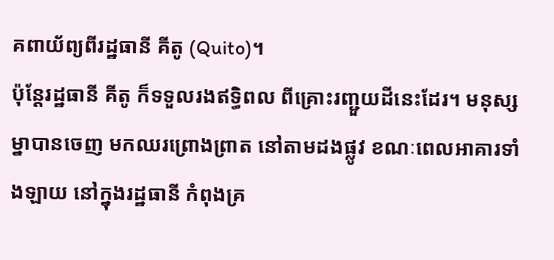គពាយ័ព្យពីរដ្ឋធានី គីតូ (Quito)។
ប៉ុន្តែរដ្ឋធានី គីតូ ក៏ទទួលរងឥទ្ធិពល ពីគ្រោះរញ្ជួយដីនេះដែរ។ មនុស្សម្នាបានចេញ មកឈរព្រោងព្រាត នៅតាមដងផ្លូវ ខណៈពេលអាគារទាំងឡាយ នៅក្នុងរដ្ឋធានី កំពុងគ្រ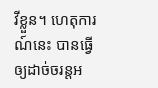វីខ្លួន។ ហេតុការណ៍នេះ បានធ្វើឲ្យដាច់ចរន្តអ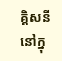គ្គិសនី នៅក្នុ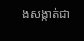ងសង្កាត់ជា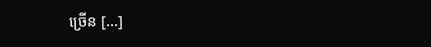ច្រើន [...]